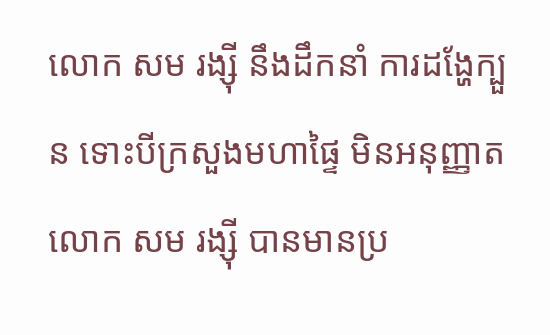លោក សម រង្ស៊ី នឹងដឹកនាំ ការដង្ហែក្បួន ទោះបីក្រសួងមហាផ្ទៃ មិនអនុញ្ញាត
លោក សម រង្ស៊ី បានមានប្រ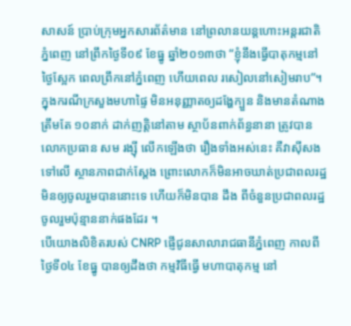សាសន៍ ប្រាប់ក្រុមអ្នកសារព័ត៌មាន នៅព្រលានយន្តហោះអន្តរជាតិភ្នំពេញ នៅព្រឹកថ្ងៃទី០៩ ខែធ្នូ ឆ្នាំ២០១៣ថា “ខ្ញុំនឹងធ្វើបាតុកម្មនៅថ្ងៃស្អែក ពេលព្រឹកនៅភ្នំពេញ ហើយពេល រសៀលនៅសៀមរាប”។
ក្នុងករណីក្រសួងមហាផ្ទៃ មិនអនុញ្ញាតឲ្យដង្ហែក្បួន និងមានតំណាងត្រឹមតែ ១០នាក់ ដាក់ញត្តិនៅតាម ស្ថាប័នពាក់ព័ន្ធនានា ត្រូវបានលោកប្រធាន សម រង្ស៊ី លើកឡើងថា រឿងទាំងអស់នេះ គឺវាស៊ីសងទៅលើ ស្ថានភាពជាក់ស្តែង ព្រោះលោកក៏មិនអាចឃាត់ប្រជាពលរដ្ឋមិនឲ្យចូលរួមបាននោះទេ ហើយក៏មិនបាន ដឹង ពីចំនួនប្រជាពលរដ្ឋចូលរួមប៉ុន្មាននាក់ផងដែរ ។
បើយោងលិខិតរបស់ CNRP ផ្ញើជូនសាលារាជធានីភ្នំពេញ កាលពីថ្ងៃទី០៤ ខែធ្នូ បានឲ្យដឹងថា កម្មវិធីធ្វើ មហាបាតុកម្ម នៅ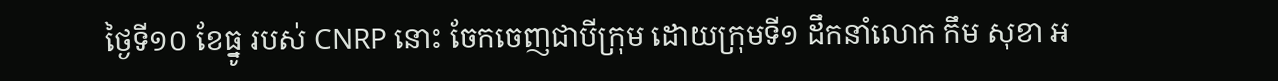ថ្ងៃទី១០ ខែធ្នូ របស់ CNRP នោះ ចែកចេញជាបីក្រុម ដោយក្រុមទី១ ដឹកនាំលោក កឹម សុខា អ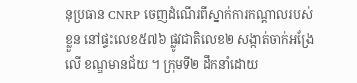នុប្រធាន CNRP ចេញដំណើរពីស្នាក់ការកណ្ដាលរបស់ខ្លួន នៅផ្ទះលេខ៥៧៦ ផ្លូវជាតិលេខ២ សង្កាត់ចាក់អង្រែលើ ខណ្ឌមានជ័យ ។ ក្រុមទី២ ដឹកនាំដោយ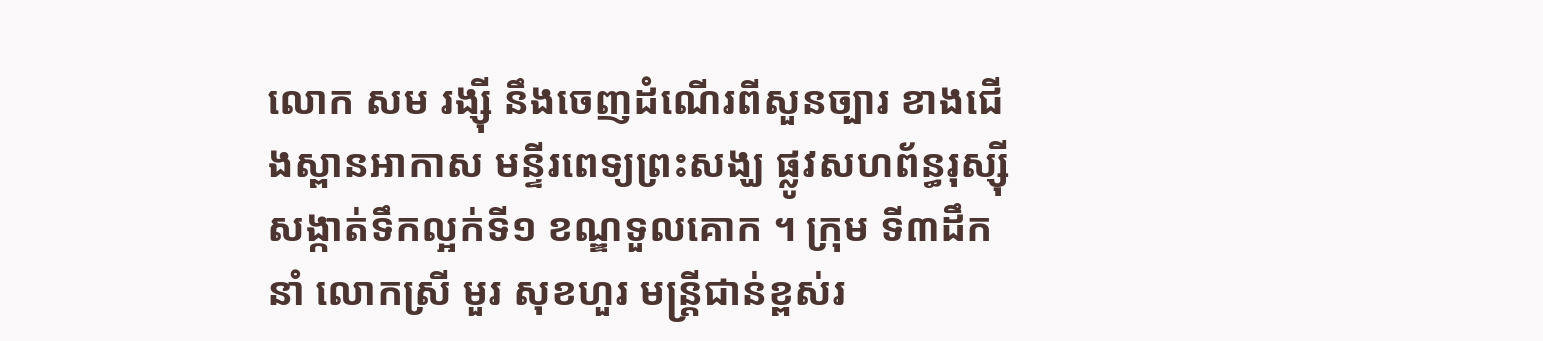លោក សម រង្ស៊ី នឹងចេញដំណើរពីសួនច្បារ ខាងជើងស្ពានអាកាស មន្ទីរពេទ្យព្រះសង្ឃ ផ្លូវសហព័ន្ធរុស្ស៊ី សង្កាត់ទឹកល្អក់ទី១ ខណ្ឌទួលគោក ។ ក្រុម ទី៣ដឹកនាំ លោកស្រី មួរ សុខហួរ មន្ត្រីជាន់ខ្ពស់រ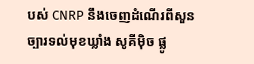បស់ CNRP នឹងចេញដំណើរពីសួនច្បារទល់មុខឃ្លាំង សូគីម៉ិច ផ្លូ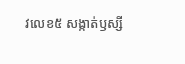វលេខ៥ សង្កាត់ឫស្សី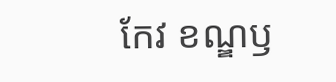កែវ ខណ្ឌឫ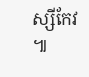ស្សីកែវ ៕